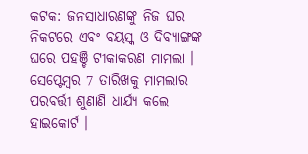କଟକ: ଜନସାଧାରଣଙ୍କୁ ନିଜ ଘର ନିକଟରେ ଏବଂ ବୟସ୍କ ଓ ଦିବ୍ୟାଙ୍ଗଙ୍କ ଘରେ ପହଞ୍ଚି ଟୀକାକରଣ ମାମଲା । ସେପ୍ଟେମ୍ବର 7 ତାରିଖକୁ ମାମଲାର ପରବର୍ତ୍ତୀ ଶୁଣାଣି ଧାର୍ଯ୍ୟ କଲେ ହାଇକୋର୍ଟ ।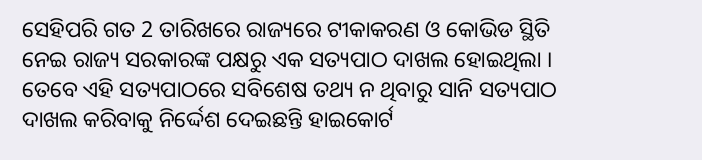ସେହିପରି ଗତ 2 ତାରିଖରେ ରାଜ୍ୟରେ ଟୀକାକରଣ ଓ କୋଭିଡ ସ୍ଥିତି ନେଇ ରାଜ୍ୟ ସରକାରଙ୍କ ପକ୍ଷରୁ ଏକ ସତ୍ୟପାଠ ଦାଖଲ ହୋଇଥିଲା । ତେବେ ଏହି ସତ୍ୟପାଠରେ ସବିଶେଷ ତଥ୍ୟ ନ ଥିବାରୁ ସାନି ସତ୍ୟପାଠ ଦାଖଲ କରିବାକୁ ନିର୍ଦ୍ଦେଶ ଦେଇଛନ୍ତି ହାଇକୋର୍ଟ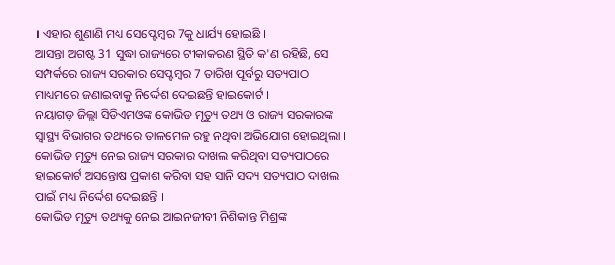। ଏହାର ଶୁଣାଣି ମଧ୍ୟ ସେପ୍ଟେମ୍ବର 7କୁ ଧାର୍ଯ୍ୟ ହୋଇଛି ।
ଆସନ୍ତା ଅଗଷ୍ଟ 31 ସୁଦ୍ଧା ରାଜ୍ୟରେ ଟୀକାକରଣ ସ୍ଥିତି କ'ଣ ରହିଛି, ସେ ସମ୍ପର୍କରେ ରାଜ୍ୟ ସରକାର ସେପ୍ଟମ୍ବର 7 ତାରିଖ ପୂର୍ବରୁ ସତ୍ୟପାଠ ମାଧ୍ୟମରେ ଜଣାଇବାକୁ ନିର୍ଦ୍ଦେଶ ଦେଇଛନ୍ତି ହାଇକୋର୍ଟ ।
ନୟାଗଡ଼ ଜିଲ୍ଲା ସିଡିଏମଓଙ୍କ କୋଭିଡ ମୃତ୍ୟୁ ତଥ୍ୟ ଓ ରାଜ୍ୟ ସରକାରଙ୍କ ସ୍ବାସ୍ଥ୍ୟ ବିଭାଗର ତଥ୍ୟରେ ତାଳମେଳ ରହୁ ନଥିବା ଅଭିଯୋଗ ହୋଇଥିଲା । କୋଭିଡ ମୃତ୍ୟୁ ନେଇ ରାଜ୍ୟ ସରକାର ଦାଖଲ କରିଥିବା ସତ୍ୟପାଠରେ ହାଇକୋର୍ଟ ଅସନ୍ତୋଷ ପ୍ରକାଶ କରିବା ସହ ସାନି ସଦ୍ୟ ସତ୍ୟପାଠ ଦାଖଲ ପାଇଁ ମଧ୍ୟ ନିର୍ଦ୍ଦେଶ ଦେଇଛନ୍ତି ।
କୋଭିଡ ମୃତ୍ୟୁ ତଥ୍ୟକୁ ନେଇ ଆଇନଜୀବୀ ନିଶିକାନ୍ତ ମିଶ୍ରଙ୍କ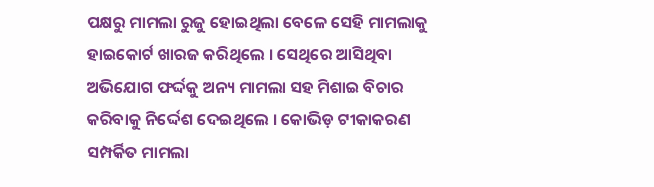ପକ୍ଷରୁ ମାମଲା ରୁଜୁ ହୋଇଥିଲା ବେଳେ ସେହି ମାମଲାକୁ ହାଇକୋର୍ଟ ଖାରଜ କରିଥିଲେ । ସେଥିରେ ଆସିଥିବା ଅଭିଯୋଗ ଫର୍ଦ୍ଦକୁ ଅନ୍ୟ ମାମଲା ସହ ମିଶାଇ ବିଚାର କରିବାକୁ ନିର୍ଦ୍ଦେଶ ଦେଇଥିଲେ । କୋଭିଡ଼ ଟୀକାକରଣ ସମ୍ପର୍କିତ ମାମଲା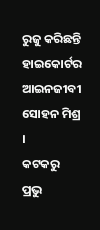ରୁଜୁ କରିଛନ୍ତି ହାଇକୋର୍ଟର ଆଇନଜୀବୀ ସୋହନ ମିଶ୍ର ।
କଟକରୁ ପ୍ରଭୁ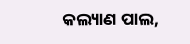କଲ୍ୟାଣ ପାଲ,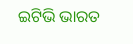ଇଟିଭି ଭାରତ